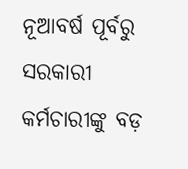ନୂଆବର୍ଷ ପୂର୍ବରୁ ସରକାରୀ କର୍ମଚାରୀଙ୍କୁ ବଡ଼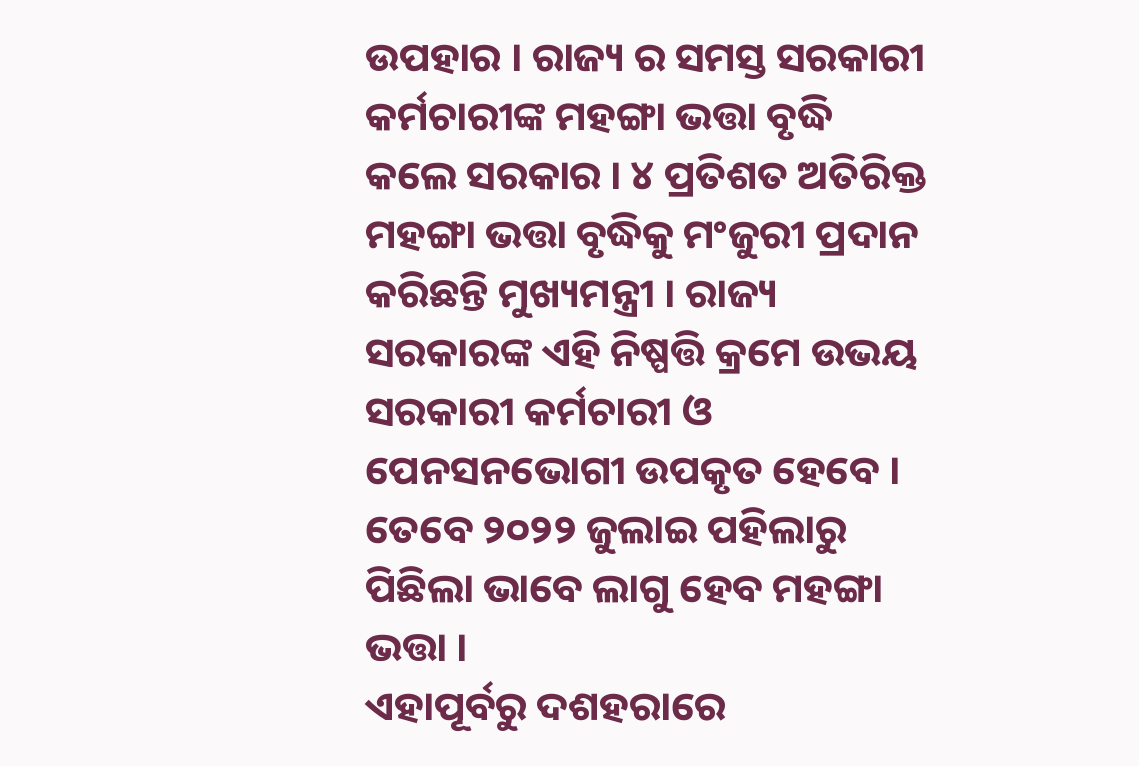ଉପହାର । ରାଜ୍ୟ ର ସମସ୍ତ ସରକାରୀ କର୍ମଚାରୀଙ୍କ ମହଙ୍ଗା ଭତ୍ତା ବୃଦ୍ଧି କଲେ ସରକାର । ୪ ପ୍ରତିଶତ ଅତିରିକ୍ତ ମହଙ୍ଗା ଭତ୍ତା ବୃଦ୍ଧିକୁ ମଂଜୁରୀ ପ୍ରଦାନ କରିଛନ୍ତି ମୁଖ୍ୟମନ୍ତ୍ରୀ । ରାଜ୍ୟ ସରକାରଙ୍କ ଏହି ନିଷ୍ପତ୍ତି କ୍ରମେ ଉଭୟ ସରକାରୀ କର୍ମଚାରୀ ଓ ପେନସନଭୋଗୀ ଉପକୃତ ହେବେ । ତେବେ ୨୦୨୨ ଜୁଲାଇ ପହିଲାରୁ ପିଛିଲା ଭାବେ ଲାଗୁ ହେବ ମହଙ୍ଗା ଭତ୍ତା ।
ଏହାପୂର୍ବରୁ ଦଶହରାରେ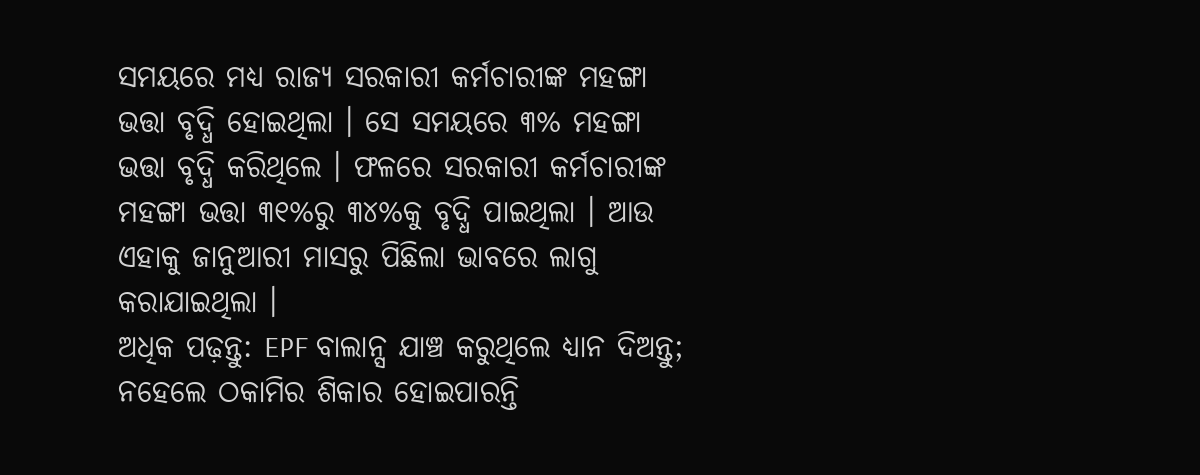ସମୟରେ ମଧ୍ୟ ରାଜ୍ୟ ସରକାରୀ କର୍ମଚାରୀଙ୍କ ମହଙ୍ଗା ଭତ୍ତା ବୃଦ୍ଧି ହୋଇଥିଲା । ସେ ସମୟରେ ୩% ମହଙ୍ଗା ଭତ୍ତା ବୃଦ୍ଧି କରିଥିଲେ । ଫଳରେ ସରକାରୀ କର୍ମଚାରୀଙ୍କ ମହଙ୍ଗା ଭତ୍ତା ୩୧%ରୁ ୩୪%କୁ ବୃଦ୍ଧି ପାଇଥିଲା । ଆଉ ଏହାକୁ ଜାନୁଆରୀ ମାସରୁ ପିଛିଲା ଭାବରେ ଲାଗୁ କରାଯାଇଥିଲା ।
ଅଧିକ ପଢ଼ନ୍ତୁ: EPF ବାଲାନ୍ସ ଯାଞ୍ଚ କରୁଥିଲେ ଧ୍ୟାନ ଦିଅନ୍ତୁ; ନହେଲେ ଠକାମିର ଶିକାର ହୋଇପାରନ୍ତି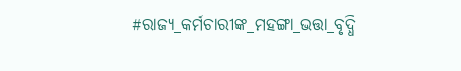#ରାଜ୍ୟ_କର୍ମଚାରୀଙ୍କ_ମହଙ୍ଗା_ଭତ୍ତା_ବୃଦ୍ଧି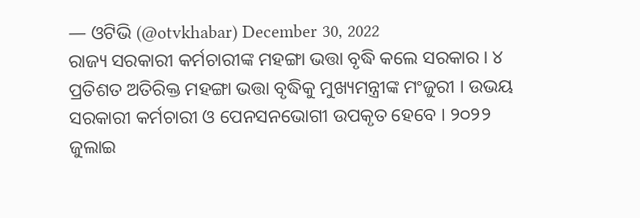— ଓଟିଭି (@otvkhabar) December 30, 2022
ରାଜ୍ୟ ସରକାରୀ କର୍ମଚାରୀଙ୍କ ମହଙ୍ଗା ଭତ୍ତା ବୃଦ୍ଧି କଲେ ସରକାର । ୪ ପ୍ରତିଶତ ଅତିରିକ୍ତ ମହଙ୍ଗା ଭତ୍ତା ବୃଦ୍ଧିକୁ ମୁଖ୍ୟମନ୍ତ୍ରୀଙ୍କ ମଂଜୁରୀ । ଉଭୟ ସରକାରୀ କର୍ମଚାରୀ ଓ ପେନସନଭୋଗୀ ଉପକୃତ ହେବେ । ୨୦୨୨ ଜୁଲାଇ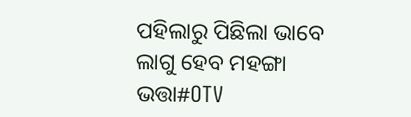ପହିଲାରୁ ପିଛିଲା ଭାବେ ଲାଗୁ ହେବ ମହଙ୍ଗା ଭତ୍ତା#OTV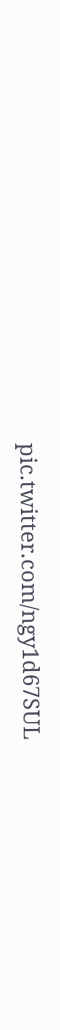pic.twitter.com/ngy1d67SUL